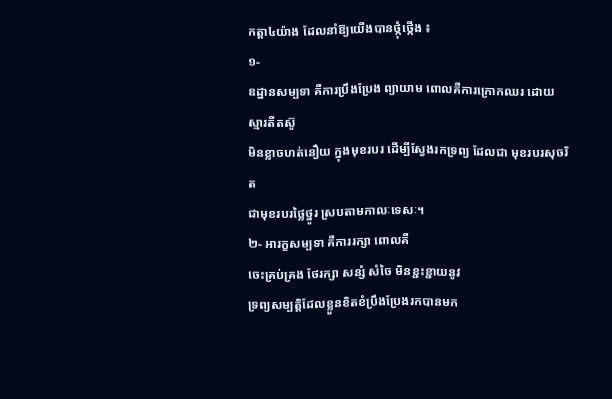កត្តា៤យ៉ាង ដែលនាំឱ្យយើងបានថ្កុំថ្កើង ៖
១-
ឧដ្ឋានសម្បទា គឺការប្រឹងប្រែង ព្យាយាម ពោលគឺការក្រោកឈរ ដោយ ស្មារតីតស៊ូ
មិនខ្លាចហត់នឿយ ក្នុងមុខរបរ ដើម្បីស្វែងរកទ្រព្យ ដែលជា មុខរបរសុចរិត
ជាមុខរបរថ្លៃថ្នូរ ស្របតាមកាលៈទេសៈ។
២- អារក្ខសម្បទា គឺការរក្សា ពោលគឺ
ចេះគ្រប់គ្រង ថែរក្សា សន្សំ សំចៃ មិនខ្ជះខ្ជាយនូវ
ទ្រព្យសម្បត្តិដែលខ្លួនខិតខំប្រឹងប្រែងរកបានមក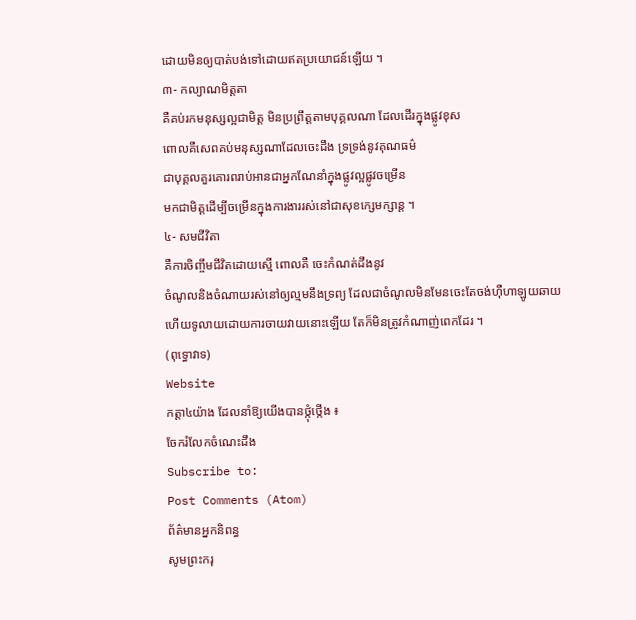ដោយមិនឲ្យបាត់បង់ទៅដោយឥតប្រយោជន៍ឡើយ ។
៣- កល្យាណមិត្តតា
គឺគប់រកមនុស្សល្អជាមិត្ត មិនប្រព្រឹត្តតាមបុគ្គលណា ដែលដើរក្នុងផ្លូវខុស
ពោលគឺសេពគប់មនុស្សណាដែលចេះដឹង ទ្រទ្រង់នូវគុណធម៌
ជាបុគ្គលគួរគោរពរាប់អានជាអ្នកណែនាំក្នុងផ្លូវល្អផ្លូវចម្រើន
មកជាមិត្តដើម្បីចម្រើនក្នុងការងាររស់នៅជាសុខក្សេមក្សាន្ត ។
៤- សមជីវិតា
គឺការចិញ្ចឹមជីវិតដោយស្មើ ពោលគឺ ចេះកំណត់ដឹងនូវ
ចំណូលនិងចំណាយរស់នៅឲ្យល្មមនឹងទ្រព្យ ដែលជាចំណូលមិនមែនចេះតែចង់ហ៊ឺហាឡូយឆាយ
ហើយទូលាយដោយការចាយវាយនោះឡើយ តែក៏មិនត្រូវកំណាញ់ពេកដែរ ។
(ពុទ្ធោវាទ)
Website
កត្តា៤យ៉ាង ដែលនាំឱ្យយើងបានថ្កុំថ្កើង ៖
ចែករំលែកចំណេះដឹង
Subscribe to:
Post Comments (Atom)
ព័ត៌មានអ្នកនិពន្ធ
សូមព្រះករុ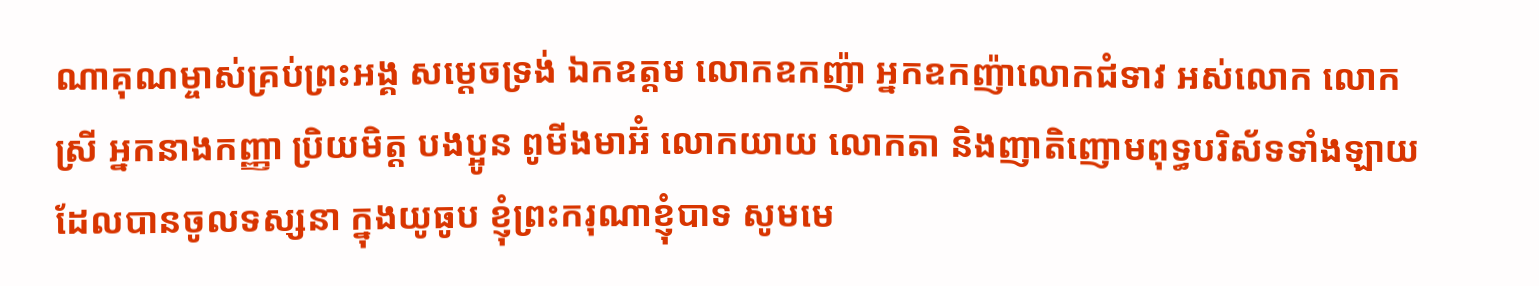ណាគុណម្ចាស់គ្រប់ព្រះអង្គ សម្តេចទ្រង់ ឯកឧត្តម លោកឧកញ៉ា អ្នកឧកញ៉ាលោកជំទាវ អស់លោក លោកស្រី អ្នកនាងកញ្ញា ប្រិយមិត្ត បងប្អូន ពូមីងមាអ៊ំ លោកយាយ លោកតា និងញាតិញោមពុទ្ធបរិស័ទទាំងឡាយដែលបានចូលទស្សនា ក្នុងយូធូប ខ្ញុំព្រះករុណាខ្ញុំបាទ សូមមេ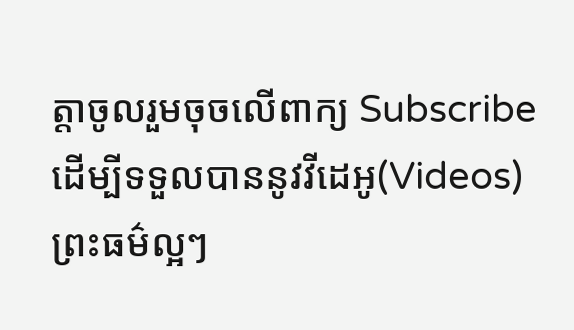ត្តាចូលរួមចុចលើពាក្យ Subscribe ដើម្បីទទួលបាននូវវីដេអូ(Videos)ព្រះធម៌ល្អៗ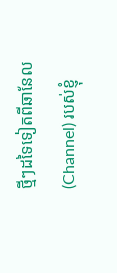ថ្មីៗដទៃទៀតពីឆានែល(Channel) របស់ខ្ញុំ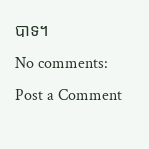បាទ។
No comments:
Post a Comment